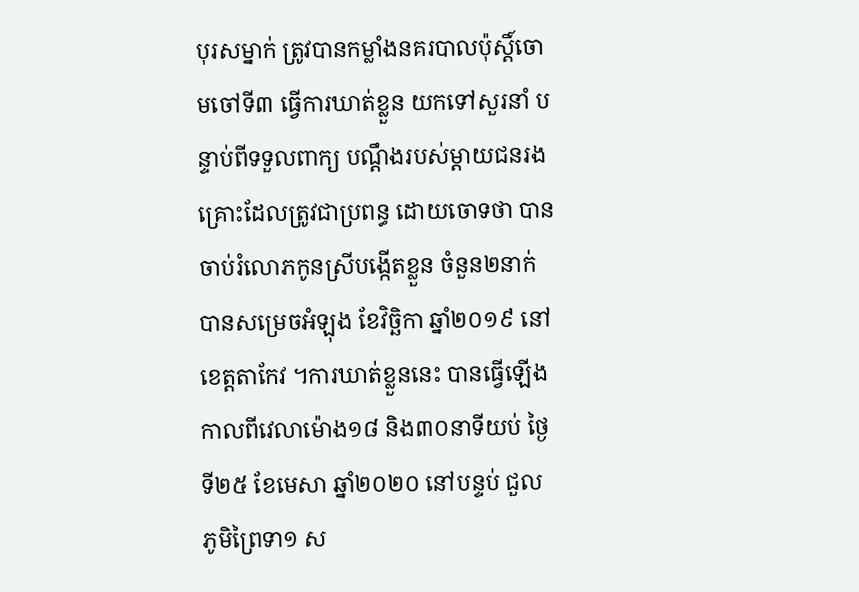បុរសម្នាក់ ត្រូវបានកម្លាំងនគរបាលប៉ុស្តិ៍ចោមចៅទី៣ ធ្វើការឃាត់ខ្លួន យកទៅសួរនាំ បន្ទាប់ពីទទួលពាក្យ បណ្តឹងរបស់ម្តាយជនរងគ្រោះដែលត្រូវជាប្រពន្ធ ដោយចោទថា បានចាប់រំលោភកូនស្រីបង្កើតខ្លួន ចំនួន២នាក់ បានសម្រេចអំឡុង ខែវិច្ឆិកា ឆ្នាំ២០១៩ នៅខេត្តតាកែវ ។ការឃាត់ខ្លួននេះ បានធ្វើឡើងកាលពីវេលាម៉ោង១៨ និង៣០នាទីយប់ ថ្ងៃទី២៥ ខែមេសា ឆ្នាំ២០២០ នៅបន្ទប់ ជួល ភូមិព្រៃទា១ ស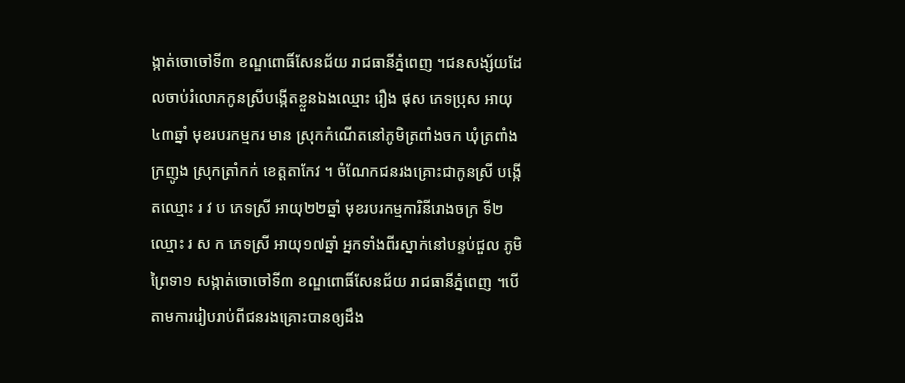ង្កាត់ចោចៅទី៣ ខណ្ឌពោធិ៍សែនជ័យ រាជធានីភ្នំពេញ ។ជនសង្ស័យដែលចាប់រំលោភកូនស្រីបង្កើតខ្លួនឯងឈ្មោះ រឿង ផុស ភេទប្រុស អាយុ៤៣ឆ្នាំ មុខរបរកម្មករ មាន ស្រុកកំណើតនៅភូមិត្រពាំងចក ឃុំត្រពាំងក្រញូង ស្រុកត្រាំកក់ ខេត្តតាកែវ ។ ចំណែកជនរងគ្រោះជាកូនស្រី បង្កើតឈ្មោះ រ វ ប ភេទស្រី អាយុ២២ឆ្នាំ មុខរបរកម្មការិនីរោងចក្រ ទី២ឈ្មោះ រ ស ក ភេទស្រី អាយុ១៧ឆ្នាំ អ្នកទាំងពីរស្នាក់នៅបន្ទប់ជួល ភូមិព្រៃទា១ សង្កាត់ចោចៅទី៣ ខណ្ឌពោធិ៍សែនជ័យ រាជធានីភ្នំពេញ ។បើតាមការរៀបរាប់ពីជនរងគ្រោះបានឲ្យដឹង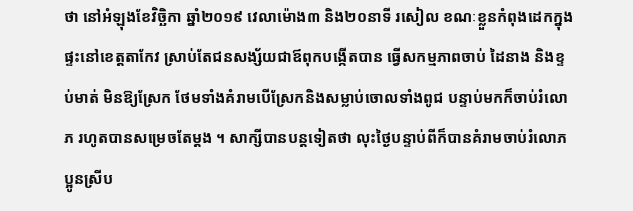ថា នៅអំឡុងខែវិច្ឆិកា ឆ្នាំ២០១៩ វេលាម៉ោង៣ និង២០នាទី រសៀល ខណៈខ្លួនកំពុងដេកក្នុងផ្ទះនៅខេត្តតាកែវ ស្រាប់តែជនសង្ស័យជាឪពុកបង្កើតបាន ធ្វើសកម្មភាពចាប់ ដៃនាង និងខ្ទប់មាត់ មិនឱ្យស្រែក ថែមទាំងគំរាមបើស្រែកនិងសម្លាប់ចោលទាំងពូជ បន្ទាប់មកក៏ចាប់រំលោភ រហូតបានសម្រេចតែម្តង ។ សាក្សីបានបន្តទៀតថា លុះថ្ងៃបន្ទាប់ពីក៏បានគំរាមចាប់រំលោភប្អូនស្រីប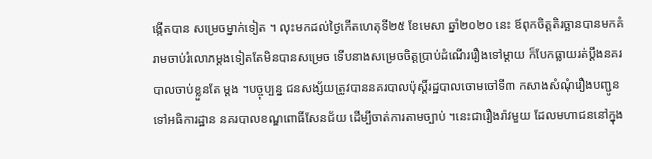ង្កើតបាន សម្រេចម្នាក់ទៀត ។ លុះមកដល់ថ្ងៃកើតហេតុទី២៥ ខែមេសា ឆ្នាំ២០២០ នេះ ឪពុកចិត្តតិរច្ឆានបានមកគំរាមចាប់រំលោភម្តងទៀតតែមិនបានសម្រេច ទើបនាងសម្រេចចិត្តប្រាប់ដំណើររឿងទៅម្តាយ ក៏បែកធ្លាយរត់ប្តឹងនគរបាលចាប់ខ្លួនតែ ម្តង ។បច្ចុប្បន្ន ជនសង្ស័យត្រូវបាននគរបាលប៉ុស្តិ៍រដ្ឋបាលចោមចៅទី៣ កសាងសំណុំរឿងបញ្ជូនទៅអធិការដ្ឋាន នគរបាលខណ្ឌពោធិ៍សែនជ័យ ដើម្បីចាត់ការតាមច្បាប់ ។នេះជារឿងរ៉ាវមួយ ដែលមហាជននៅក្នុង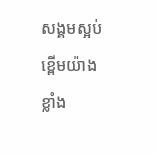សង្គមស្អប់ខ្ពើមយ៉ាងខ្លាំង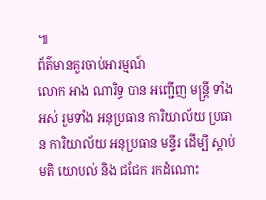៕
ព័ត៌មានគួរចាប់អារម្មណ៍
លោក អាង ណារិទ្ធ បាន អញ្ជើញ មន្ត្រី ទាំងអស់ រួមទាំង អនុប្រធាន ការិយាល័យ ប្រធាន ការិយាល័យ អនុប្រធាន មន្ទីរ ដេីម្បី ស្ដាប់ មតិ យោបល់ និង ជជែក រកដំណោះ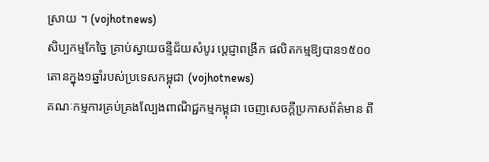ស្រាយ ។ (vojhotnews)
សិប្បកម្មកែច្នៃ គ្រាប់ស្វាយចន្ទីជ័យសំបូរ ប្ដេជ្ញាពង្រីក ផលិតកម្មឱ្យបាន១៥០០តោនក្នុង១ឆ្នាំរបស់ប្រទេសកម្ពុជា (vojhotnews)
គណៈកម្មការគ្រប់គ្រងល្បែងពាណិជ្ជកម្មកម្ពុជា ចេញសេចក្តីប្រកាសព័ត៌មាន ពី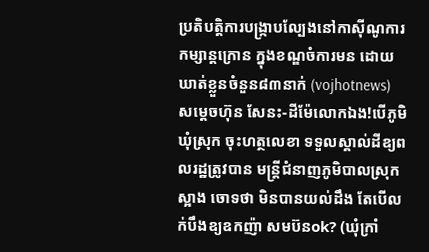ប្រតិបត្តិការបង្ក្រាបល្បែងនៅកាស៊ីណូការកម្សាន្តក្រោន ក្នុងខណ្ឌចំការមន ដោយឃាត់ខ្លួនចំនួន៨៣នាក់ (vojhotnews)
សម្តេចហ៊ុន សែនះ-ដីម៉ែលោកឯង!បើភូមិឃុំស្រុក ចុះហត្ថលេខា ទទួលស្គាល់ដីឧ្យពលរដ្ឋត្រូវបាន មន្រ្តីជំនាញភូមិបាលស្រុកស្អាង ចោទថា មិនបានយល់ដឹង តែបើលក់បឹងឧ្យឧកញ៉ា សមប៊នok? (ឃុំក្រាំ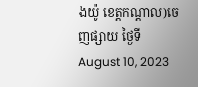ងយ៉ូ ខេត្តកណ្តាល)ចេញផ្សាយ ថ្ងៃទី August 10, 2023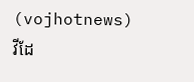(vojhotnews)
វីដែ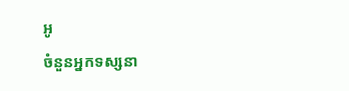អូ
ចំនួនអ្នកទស្សនា